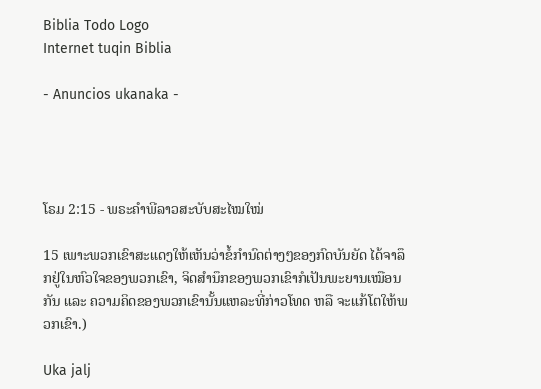Biblia Todo Logo
Internet tuqin Biblia

- Anuncios ukanaka -




ໂຣມ 2:15 - ພຣະຄຳພີລາວສະບັບສະໄໝໃໝ່

15 ເພາະພວກເຂົາສະແດງໃຫ້ເຫັນວ່າຂໍ້ກຳນົດຕ່າງໆຂອງກົດບັນຍັດ ໄດ້ຈາລຶກຢູ່ໃນຫົວໃຈຂອງພວກເຂົາ, ຈິດສຳນຶກຂອງພວກເຂົາກໍເປັນພະຍານເໝືອນກັນ ແລະ ຄວາມຄິດຂອງພວກເຂົານັ້ນແຫລະທີ່ກ່າວໂທດ ຫລື ຈະແກ້ໂຕໃຫ້ພວກເຂົາ.)

Uka jalj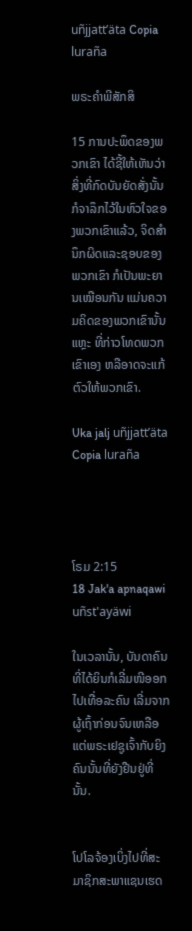uñjjattʼäta Copia luraña

ພຣະຄຳພີສັກສິ

15 ການປະພຶດຂອງພວກເຂົາ ໄດ້ຊີ້ໃຫ້ເຫັນວ່າ ສິ່ງທີ່ກົດບັນຍັດສັ່ງນັ້ນ ກໍຈາລຶກໄວ້ໃນຫົວໃຈຂອງພວກເຂົາແລ້ວ, ຈິດສຳນຶກຜິດແລະຊອບຂອງພວກເຂົາ ກໍເປັນພະຍານເໝືອນກັນ ແມ່ນຄວາມຄິດຂອງພວກເຂົານັ້ນແຫຼະ ທີ່ກ່າວໂທດພວກເຂົາເອງ ຫລືອາດຈະແກ້ຕົວໃຫ້ພວກເຂົາ.

Uka jalj uñjjattʼäta Copia luraña




ໂຣມ 2:15
18 Jak'a apnaqawi uñst'ayäwi

ໃນເວລານັ້ນ, ບັນດາຄົນທີ່ໄດ້ຍິນກໍເລີ່ມໜີອອກໄປເທື່ອລະຄົນ ເລີ່ມຈາກຜູ້ເຖົ້າກ່ອນຈົນເຫລືອແຕ່ພຣະເຢຊູເຈົ້າກັບຍິງຄົນນັ້ນທີ່ຍັງຢືນຢູ່ທີ່ນັ້ນ.


ໂປໂລຈ້ອງເບິ່ງໄປທີ່ສະມາຊິກສະພາແຊນເຮດ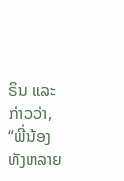ຣິນ ແລະ ກ່າວວ່າ, “ພີ່ນ້ອງທັງຫລາຍ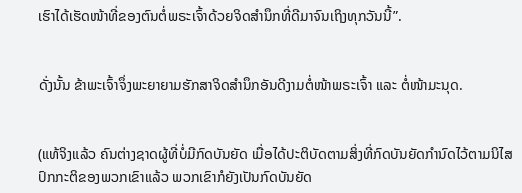ເຮົາໄດ້ເຮັດໜ້າທີ່ຂອງຕົນຕໍ່ພຣະເຈົ້າດ້ວຍຈິດສຳນຶກທີ່ດີມາຈົນເຖິງທຸກວັນນີ້”.


ດັ່ງນັ້ນ ຂ້າພະເຈົ້າຈຶ່ງພະຍາຍາມຮັກສາຈິດສຳນຶກອັນດີງາມຕໍ່ໜ້າພຣະເຈົ້າ ແລະ ຕໍ່ໜ້າມະນຸດ.


(ແທ້ຈິງແລ້ວ ຄົນຕ່າງຊາດຜູ້ທີ່ບໍ່ມີກົດບັນຍັດ ເມື່ອໄດ້ປະຕິບັດຕາມສິ່ງທີ່ກົດບັນຍັດກຳນົດໄວ້ຕາມນິໄສປົກກະຕິຂອງພວກເຂົາແລ້ວ ພວກເຂົາກໍຍັງເປັນກົດບັນຍັດ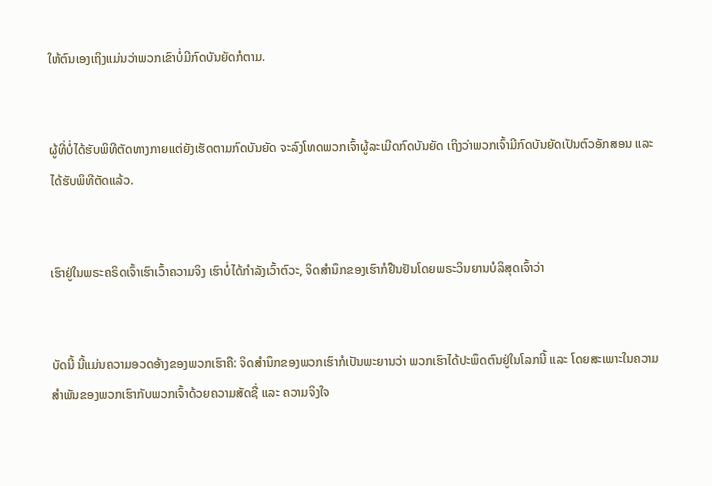ໃຫ້ຕົນເອງເຖິງແມ່ນວ່າພວກເຂົາບໍ່ມີກົດບັນຍັດກໍຕາມ.


ຜູ້ທີ່ບໍ່ໄດ້ຮັບພິທີຕັດທາງກາຍແຕ່ຍັງເຮັດຕາມກົດບັນຍັດ ຈະລົງໂທດພວກເຈົ້າຜູ້ລະເມີດກົດບັນຍັດ ເຖິງວ່າພວກເຈົ້າມີກົດບັນຍັດເປັນຕົວອັກສອນ ແລະ ໄດ້ຮັບພິທີຕັດແລ້ວ.


ເຮົາຢູ່ໃນພຣະຄຣິດເຈົ້າເຮົາເວົ້າຄວາມຈິງ ເຮົາບໍ່ໄດ້ກຳລັງເວົ້າຕົວະ, ຈິດສຳນຶກຂອງເຮົາກໍຢືນຢັນໂດຍພຣະວິນຍານບໍລິສຸດເຈົ້າວ່າ


ບັດນີ້ ນີ້ແມ່ນຄວາມອວດອ້າງຂອງພວກເຮົາຄື: ຈິດສຳນຶກຂອງພວກເຮົາກໍເປັນພະຍານວ່າ ພວກເຮົາໄດ້ປະພຶດຕົນຢູ່ໃນໂລກນີ້ ແລະ ໂດຍສະເພາະໃນຄວາມສຳພັນຂອງພວກເຮົາກັບພວກເຈົ້າດ້ວຍຄວາມສັດຊື່ ແລະ ຄວາມຈິງໃຈ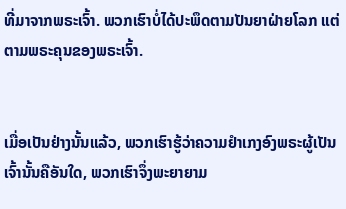ທີ່ມາຈາກພຣະເຈົ້າ. ພວກເຮົາບໍ່ໄດ້ປະພຶດຕາມປັນຍາຝ່າຍໂລກ ແຕ່ຕາມພຣະຄຸນຂອງພຣະເຈົ້າ.


ເມື່ອເປັນຢ່າງນັ້ນແລ້ວ, ພວກເຮົາຮູ້ວ່າຄວາມຢຳເກງອົງພຣະຜູ້ເປັນເຈົ້ານັ້ນຄືອັນໃດ, ພວກເຮົາຈຶ່ງພະຍາຍາມ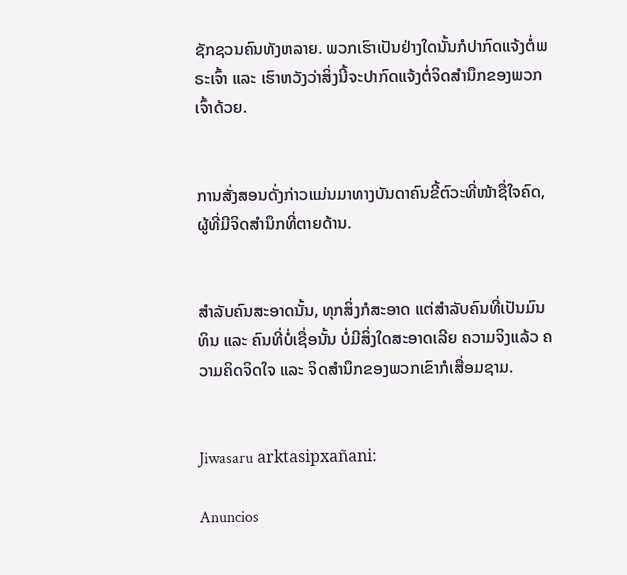ຊັກຊວນຄົນທັງຫລາຍ. ພວກເຮົາເປັນຢ່າງໃດນັ້ນກໍປາກົດແຈ້ງຕໍ່ພຣະເຈົ້າ ແລະ ເຮົາຫວັງວ່າສິ່ງນີ້ຈະປາກົດແຈ້ງຕໍ່ຈິດສຳນຶກຂອງພວກເຈົ້າດ້ວຍ.


ການສັ່ງສອນດັ່ງກ່າວແມ່ນມາທາງບັນດາຄົນຂີ້ຕົວະທີ່ໜ້າຊື່ໃຈຄົດ, ຜູ້ທີ່ມີຈິດສຳນຶກທີ່ຕາຍດ້ານ.


ສຳລັບຄົນສະອາດນັ້ນ, ທຸກສິ່ງກໍສະອາດ ແຕ່ສຳລັບຄົນທີ່ເປັນມົນທິນ ແລະ ຄົນທີ່ບໍ່ເຊື່ອນັ້ນ ບໍ່ມີສິ່ງໃດສະອາດເລີຍ ຄວາມຈິງແລ້ວ ຄວາມຄິດຈິດໃຈ ແລະ ຈິດສຳນຶກຂອງພວກເຂົາກໍເສື່ອມຊາມ.


Jiwasaru arktasipxañani:

Anuncios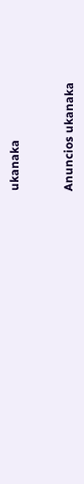ukanaka


Anuncios ukanaka